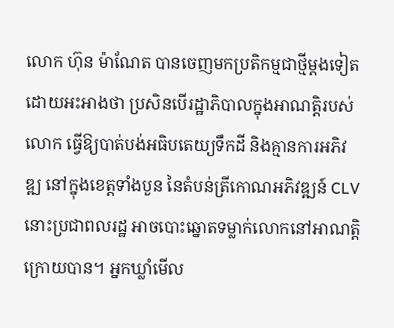លោក ហ៊ុន ម៉ាណែត បានចេញមកប្រតិកម្មជាថ្មីម្ដងទៀត ដោយអះអាងថា ប្រសិនបើរដ្ឋាភិបាលក្នុងអាណត្តិរបស់លោក ធ្វើឱ្យបាត់បង់អធិបតេយ្យទឹកដី និងគ្មានការអភិវឌ្ឍ នៅក្នុងខេត្តទាំងបួន នៃតំបន់ត្រីកោណអភិវឌ្ឍន៍ CLV នោះប្រជាពលរដ្ឋ អាចបោះឆ្នោតទម្លាក់លោកនៅអាណត្តិក្រោយបាន។ អ្នកឃ្លាំមើល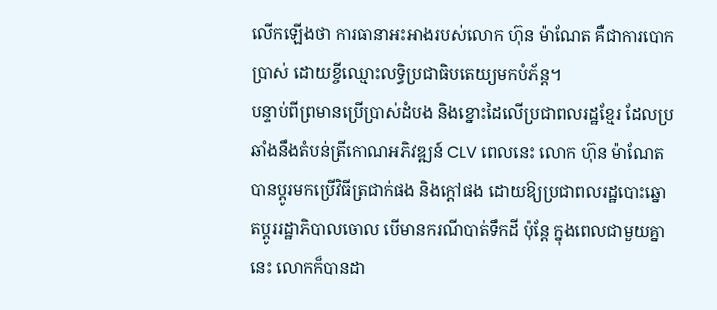លើកឡើងថា ការធានាអះអាងរបស់លោក ហ៊ុន ម៉ាណែត គឺជាការបោកប្រាស់ ដោយខ្ចីឈ្មោះលទ្ធិប្រជាធិបតេយ្យមកបំភ័ន្ត។
បន្ទាប់ពីព្រមានប្រើប្រាស់ដំបង និងខ្នោះដៃលើប្រជាពលរដ្ឋខ្មែរ ដែលប្រឆាំងនឹងតំបន់ត្រីកោណអភិវឌ្ឍន៍ CLV ពេលនេះ លោក ហ៊ុន ម៉ាណែត បានប្ដូរមកប្រើវិធីត្រជាក់ផង និងក្ដៅផង ដោយឱ្យប្រជាពលរដ្ឋបោះឆ្នោតប្ដូររដ្ឋាភិបាលចោល បើមានករណីបាត់ទឹកដី ប៉ុន្តែ ក្នុងពេលជាមួយគ្នានេះ លោកក៏បានដា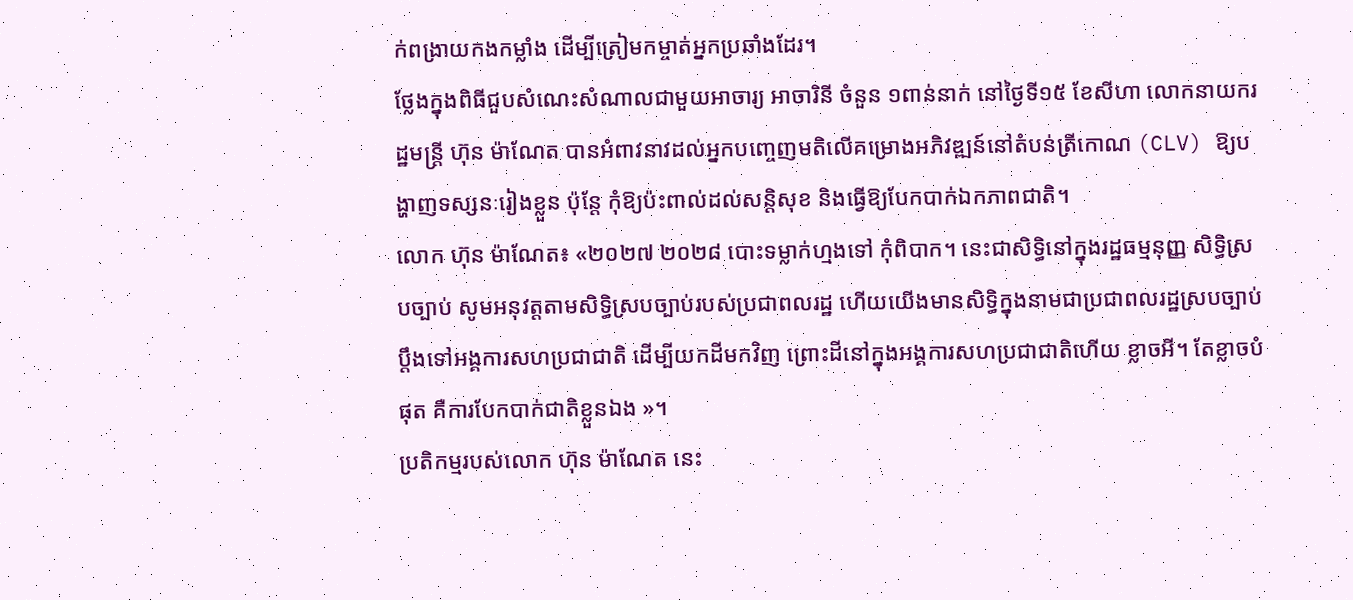ក់ពង្រាយកងកម្លាំង ដើម្បីត្រៀមកម្ចាត់អ្នកប្រឆាំងដែរ។
ថ្លែងក្នុងពិធីជួបសំណេះសំណាលជាមួយអាចារ្យ អាចារិនី ចំនួន ១ពាន់នាក់ នៅថ្ងៃទី១៥ ខែសីហា លោកនាយករដ្ឋមន្ត្រី ហ៊ុន ម៉ាណែត បានអំពាវនាវដល់អ្នកបញ្ចេញមតិលើគម្រោងអភិវឌ្ឍន៍នៅតំបន់ត្រីកោណ (CLV) ឱ្យបង្ហាញទស្សនៈរៀងខ្លួន ប៉ុន្តែ កុំឱ្យប៉ះពាល់ដល់សន្តិសុខ និងធ្វើឱ្យបែកបាក់ឯកភាពជាតិ។
លោក ហ៊ុន ម៉ាណែត៖ «២០២៧ ២០២៨ បោះទម្លាក់ហ្មងទៅ កុំពិបាក។ នេះជាសិទ្ធិនៅក្នុងរដ្ឋធម្មនុញ្ញ សិទ្ធិស្របច្បាប់ សូមអនុវត្តតាមសិទ្ធិស្របច្បាប់របស់ប្រជាពលរដ្ឋ ហើយយើងមានសិទ្ធិក្នុងនាមជាប្រជាពលរដ្ឋស្របច្បាប់ ប្ដឹងទៅអង្គការសហប្រជាជាតិ ដើម្បីយកដីមកវិញ ព្រោះដីនៅក្នុងអង្គការសហប្រជាជាតិហើយ ខ្លាចអី។ តែខ្លាចបំផុត គឺការបែកបាក់ជាតិខ្លួនឯង »។
ប្រតិកម្មរបស់លោក ហ៊ុន ម៉ាណែត នេះ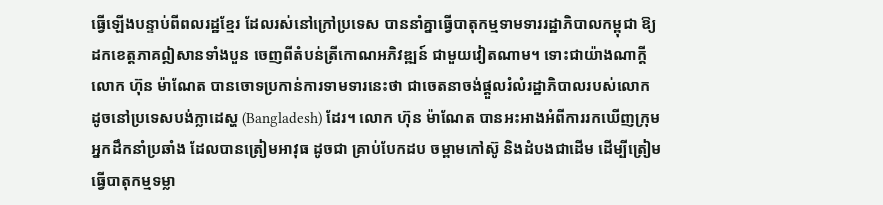ធ្វើឡើងបន្ទាប់ពីពលរដ្ឋខ្មែរ ដែលរស់នៅក្រៅប្រទេស បាននាំគ្នាធ្វើបាតុកម្មទាមទាររដ្ឋាភិបាលកម្ពុជា ឱ្យដកខេត្តភាគឦសានទាំងបួន ចេញពីតំបន់ត្រីកោណអភិវឌ្ឍន៍ ជាមួយវៀតណាម។ ទោះជាយ៉ាងណាក្ដី លោក ហ៊ុន ម៉ាណែត បានចោទប្រកាន់ការទាមទារនេះថា ជាចេតនាចង់ផ្ដួលរំលំរដ្ឋាភិបាលរបស់លោក ដូចនៅប្រទេសបង់ក្លាដេស្ហ (Bangladesh) ដែរ។ លោក ហ៊ុន ម៉ាណែត បានអះអាងអំពីការរកឃើញក្រុមអ្នកដឹកនាំប្រឆាំង ដែលបានត្រៀមអាវុធ ដូចជា គ្រាប់បែកដប ចម្ពាមកៅស៊ូ និងដំបងជាដើម ដើម្បីត្រៀមធ្វើបាតុកម្មទម្លា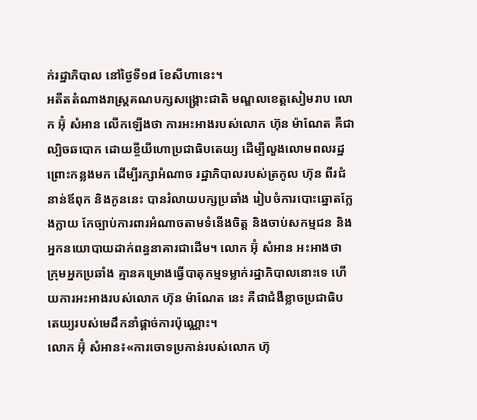ក់រដ្ឋាភិបាល នៅថ្ងៃទី១៨ ខែសីហានេះ។
អតីតតំណាងរាស្ត្រគណបក្សសង្គ្រោះជាតិ មណ្ឌលខេត្តសៀមរាប លោក អ៊ុំ សំអាន លើកឡើងថា ការអះអាងរបស់លោក ហ៊ុន ម៉ាណែត គឺជាល្បិចឆបោក ដោយខ្ចីយីហោប្រជាធិបតេយ្យ ដើម្បីលួងលោមពលរដ្ឋ ព្រោះកន្លងមក ដើម្បីរក្សាអំណាច រដ្ឋាភិបាលរបស់ត្រកូល ហ៊ុន ពីរជំនាន់ឪពុក និងកូននេះ បានរំលាយបក្សប្រឆាំង រៀបចំការបោះឆ្នោតក្លែងក្លាយ កែច្បាប់ការពារអំណាចតាមទំនើងចិត្ត និងចាប់សកម្មជន និងអ្នកនយោបាយដាក់ពន្ធនាគារជាដើម។ លោក អ៊ុំ សំអាន អះអាងថា ក្រុមអ្នកប្រឆាំង គ្មានគម្រោងធ្វើបាតុកម្មទម្លាក់រដ្ឋាភិបាលនោះទេ ហើយការអះអាងរបស់លោក ហ៊ុន ម៉ាណែត នេះ គឺជាជំងឺខ្លាចប្រជាធិបតេយ្យរបស់មេដឹកនាំផ្ដាច់ការប៉ុណ្ណោះ។
លោក អ៊ុំ សំអាន៖«ការចោទប្រកាន់របស់លោក ហ៊ុ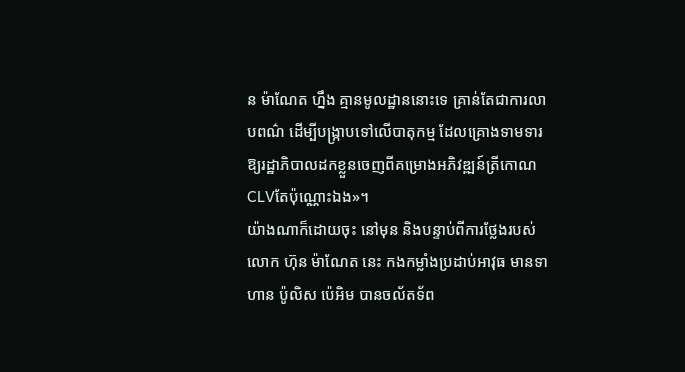ន ម៉ាណែត ហ្នឹង គ្មានមូលដ្ឋាននោះទេ គ្រាន់តែជាការលាបពណ៌ ដើម្បីបង្ក្រាបទៅលើបាតុកម្ម ដែលគ្រោងទាមទារឱ្យរដ្ឋាភិបាលដកខ្លួនចេញពីគម្រោងអភិវឌ្ឍន៍ត្រីកោណCLVតែប៉ុណ្ណោះឯង»។
យ៉ាងណាក៏ដោយចុះ នៅមុន និងបន្ទាប់ពីការថ្លែងរបស់លោក ហ៊ុន ម៉ាណែត នេះ កងកម្លាំងប្រដាប់អាវុធ មានទាហាន ប៉ូលិស ប៉េអិម បានចល័តទ័ព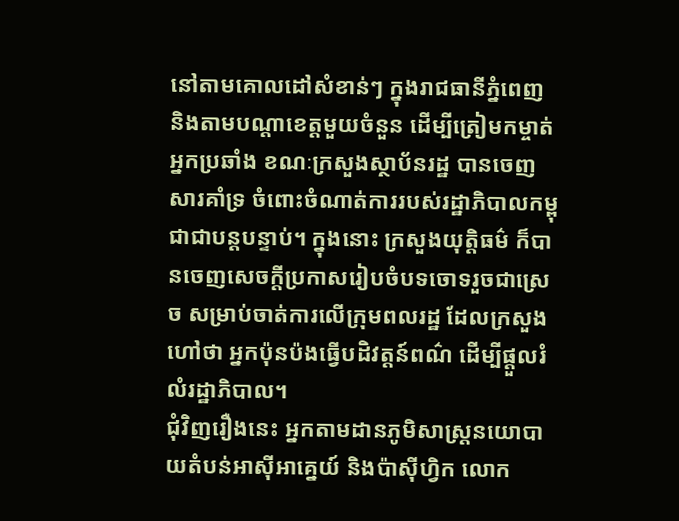នៅតាមគោលដៅសំខាន់ៗ ក្នុងរាជធានីភ្នំពេញ និងតាមបណ្ដាខេត្តមួយចំនួន ដើម្បីត្រៀមកម្ចាត់អ្នកប្រឆាំង ខណៈក្រសួងស្ថាប័នរដ្ឋ បានចេញសារគាំទ្រ ចំពោះចំណាត់ការរបស់រដ្ឋាភិបាលកម្ពុជាជាបន្តបន្ទាប់។ ក្នុងនោះ ក្រសួងយុត្តិធម៌ ក៏បានចេញសេចក្ដីប្រកាសរៀបចំបទចោទរួចជាស្រេច សម្រាប់ចាត់ការលើក្រុមពលរដ្ឋ ដែលក្រសួងហៅថា អ្នកប៉ុនប៉ងធ្វើបដិវត្តន៍ពណ៌ ដើម្បីផ្ដួលរំលំរដ្ឋាភិបាល។
ជុំវិញរឿងនេះ អ្នកតាមដានភូមិសាស្ត្រនយោបាយតំបន់អាស៊ីអាគ្នេយ៍ និងប៉ាស៊ីហ្វិក លោក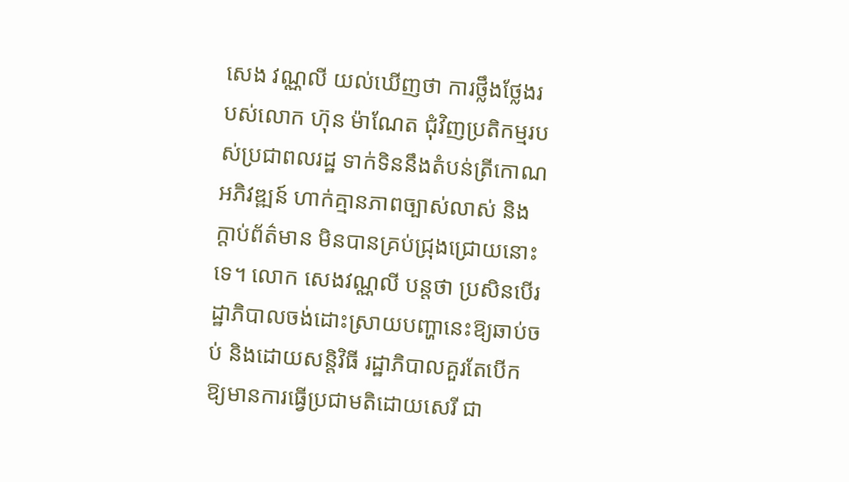សេង វណ្ណលី យល់ឃើញថា ការថ្លឹងថ្លែងរបស់លោក ហ៊ុន ម៉ាណែត ជុំវិញប្រតិកម្មរបស់ប្រជាពលរដ្ឋ ទាក់ទិននឹងតំបន់ត្រីកោណអភិវឌ្ឍន៍ ហាក់គ្មានភាពច្បាស់លាស់ និងក្ដាប់ព័ត៌មាន មិនបានគ្រប់ជ្រុងជ្រោយនោះទេ។ លោក សេងវណ្ណលី បន្តថា ប្រសិនបើរដ្ឋាភិបាលចង់ដោះស្រាយបញ្ហានេះឱ្យឆាប់ចប់ និងដោយសន្តិវិធី រដ្ឋាភិបាលគួរតែបើកឱ្យមានការធ្វើប្រជាមតិដោយសេរី ជា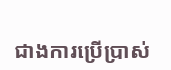ជាងការប្រើប្រាស់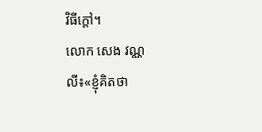វិធីក្ដៅ។
លោក សេង វណ្ណលី៖«ខ្ញុំគិតថា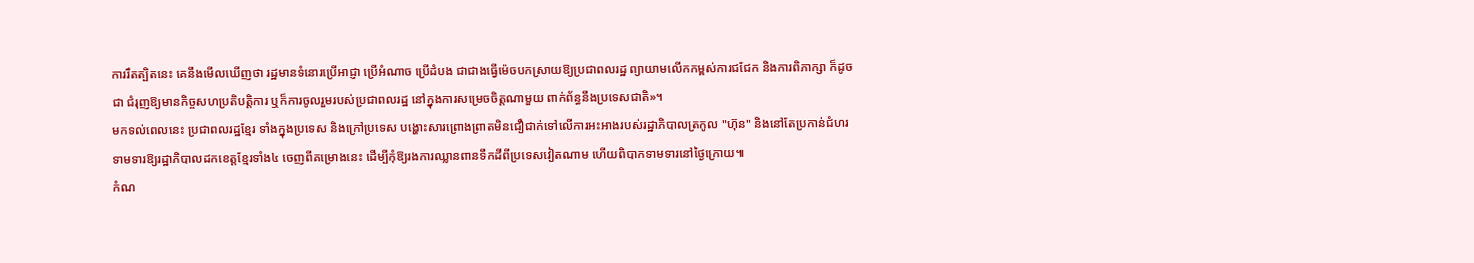ការរឹតត្បិតនេះ គេនឹងមើលឃើញថា រដ្ឋមានទំនោរប្រើអាជ្ញា ប្រើអំណាច ប្រើដំបង ជាជាងធ្វើម៉េចបកស្រាយឱ្យប្រជាពលរដ្ឋ ព្យាយាមលើកកម្ពស់ការជជែក និងការពិភាក្សា ក៏ដូចជា ជំរុញឱ្យមានកិច្ចសហប្រតិបត្តិការ ឬក៏ការចូលរួមរបស់ប្រជាពលរដ្ឋ នៅក្នុងការសម្រេចចិត្តណាមួយ ពាក់ព័ន្ធនឹងប្រទេសជាតិ»។
មកទល់ពេលនេះ ប្រជាពលរដ្ឋខ្មែរ ទាំងក្នុងប្រទេស និងក្រៅប្រទេស បង្ហោះសារព្រោងព្រាតមិនជឿជាក់ទៅលើការអះអាងរបស់រដ្ឋាភិបាលត្រកូល "ហ៊ុន" និងនៅតែប្រកាន់ជំហរទាមទារឱ្យរដ្ឋាភិបាលដកខេត្តខ្មែរទាំង៤ ចេញពីគម្រោងនេះ ដើម្បីកុំឱ្យរងការឈ្លានពានទឹកដីពីប្រទេសវៀតណាម ហើយពិបាកទាមទារនៅថ្ងៃក្រោយ៕
កំណ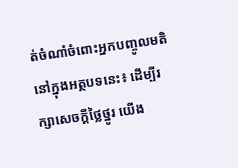ត់ចំណាំចំពោះអ្នកបញ្ចូលមតិនៅក្នុងអត្ថបទនេះ៖ ដើម្បីរក្សាសេចក្ដីថ្លៃថ្នូរ យើង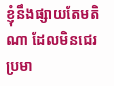ខ្ញុំនឹងផ្សាយតែមតិណា ដែលមិនជេរប្រមា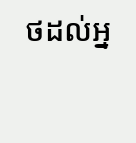ថដល់អ្ន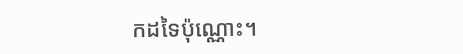កដទៃប៉ុណ្ណោះ។